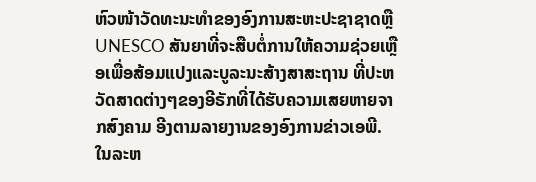ຫົວໜ້າວັດທະນະທຳຂອງອົງການສະຫະປະຊາຊາດຫຼື UNESCO ສັນຍາທີ່ຈະສືບຕໍ່ການໃຫ້ຄວາມຊ່ວຍເຫຼືອເພື່ອສ້ອມແປງແລະບູລະນະສ້າງສາສະຖານ ທີ່ປະຫວັດສາດຕ່າງໆຂອງອີຣັກທີ່ໄດ້ຮັບຄວາມເສຍຫາຍຈາກສົງຄາມ ອີງຕາມລາຍງານຂອງອົງການຂ່າວເອພີ. ໃນລະຫ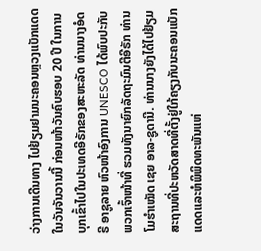ວ່າງການເດີນທາງ ໄປຢ້ຽມຢາມນະຄອນຫຼວງແບັກແດດ ໃນວັນຈັນວານນີ້ ກ່ອນໜ້າວັນຄົບຮອບ 20 ປີ ໃນການບຸກເຂົ້າໄປໃນປະເທດອີຣັກຂອງສະຫະລັດ ທ່ານນາງອໍດຣີ ອາຊູລາຍ ຫົວໜ້າອົງການ UNESCO ໄດ້ພົບປະກັບພວກເຈົ້າໜ້າທີ່ ຮວມທັງນາຍົກລັດຖະມົນຕີອີຣັກ ທ່ານໂມຮຳເໝັດ ເຊຍ ອາລ-ຊູດານີ. ທ່ານນາງຍັງໄດ້ໄປຢ້ຽມສະຖານທີ່ປະຫວັດສາດທີ່ຕັ້ງຢູ່ໃກ້ຄຽງກັບນະຄອນແບັກແດດແລະຫໍພິພິດທະພັນແຫ່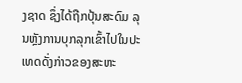ງຊາດ ຊຶ່ງໄດ້ຖືກປຸ້ນສະດົມ ລຸນຫຼັງການບຸກລຸກເຂົ້າໄປໃນປະເທດດັ່ງກ່າວຂອງສະຫະ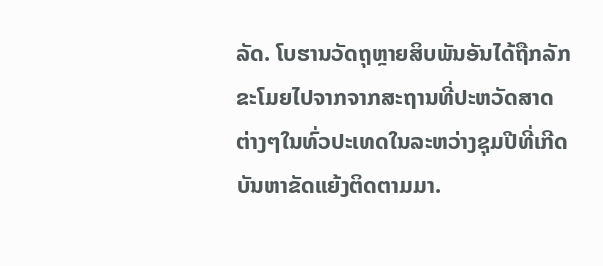ລັດ. ໂບຮານວັດຖຸຫຼາຍສິບພັນອັນໄດ້ຖືກລັກຂະໂມຍໄປຈາກຈາກສະຖານທີ່ປະຫວັດສາດຕ່າງໆໃນທົ່ວປະເທດໃນລະຫວ່າງຊຸມປີທີ່ເກີດບັນຫາຂັດແຍ້ງຕິດຕາມມາ.